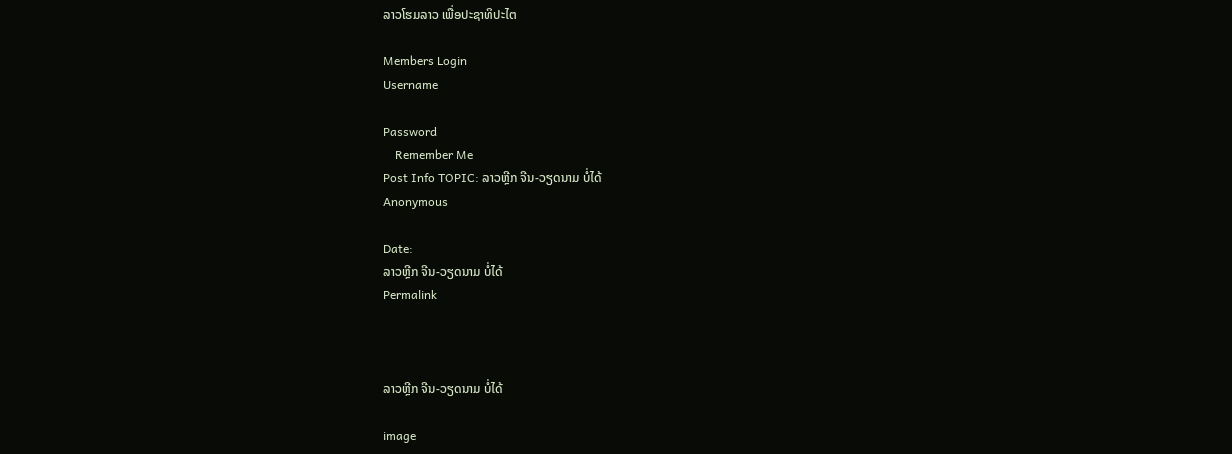ລາວໂຮມລາວ ເພື່ອປະຊາທິປະໄຕ

Members Login
Username

Password
    Remember Me
Post Info TOPIC: ລາວຫຼີກ ຈີນ-ວຽດນາມ ບໍ່ໄດ້
Anonymous

Date:
ລາວຫຼີກ ຈີນ-ວຽດນາມ ບໍ່ໄດ້
Permalink



ລາວຫຼີກ ຈີນ-ວຽດນາມ ບໍ່ໄດ້

image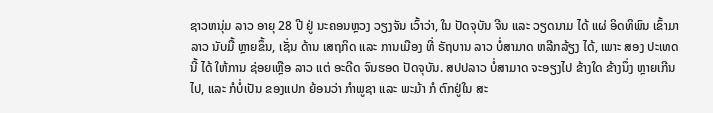ຊາວຫນຸ່ມ ລາວ ອາຍຸ 28 ປີ ຢູ່ ນະຄອນຫຼວງ ວຽງຈັນ ເວົ້າວ່າ, ໃນ ປັດຈຸບັນ ຈີນ ແລະ ວຽດນາມ ໄດ້ ແຜ່ ອິດທິພົນ ເຂົ້າມາ ລາວ ນັບມື້ ຫຼາຍຂຶ້ນ, ເຊັ່ນ ດ້ານ ເສຖກິດ ແລະ ການເມືອງ ທີ່ ຣັຖບານ ລາວ ບໍ່ສາມາດ ຫລີກລ້ຽງ ໄດ້, ເພາະ ສອງ ປະເທດ ນີ້ ໄດ້ ໃຫ້ການ ຊ່ອຍເຫຼືອ ລາວ ແຕ່ ອະດີດ ຈົນຮອດ ປັດຈຸບັນ. ສປປລາວ ບໍ່ສາມາດ ຈະອຽງໄປ ຂ້າງໃດ ຂ້າງນຶ່ງ ຫຼາຍເກີນໄປ, ແລະ ກໍບໍ່ເປັນ ຂອງແປກ ຍ້ອນວ່າ ກຳພູຊາ ແລະ ພະມ້າ ກໍ ຕົກຢູ່ໃນ ສະ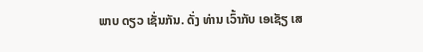ພາບ ດຽວ ເຊັ່ນກັນ. ດັ່ງ ທ່ານ ເວົ້າກັບ ເອເຊັຽ ເສ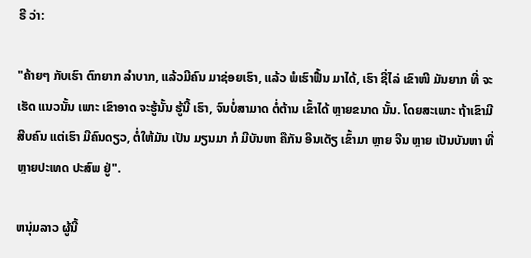ຣີ ວ່າ:

"ຄ້າຍໆ ກັບເຮົາ ຕົກຍາກ ລຳບາກ, ແລ້ວມີຄົນ ມາຊ່ອຍເຮົາ, ແລ້ວ ພໍເຮົາຟື້ນ ມາໄດ້, ເຮົາ ຊີ່ໄລ່ ເຂົາໜີ ມັນຍາກ ທີ່ ຈະເຮັດ ແນວນັ້ນ ເພາະ ເຂົາອາດ ຈະຮູ້ນັ້ນ ຮູ້ນີ້ ເຮົາ, ຈົນບໍ່ສາມາດ ຕໍ່ຕ້ານ ເຂົ້າໄດ້ ຫຼາຍຂນາດ ນັ້ນ. ໂດຍສະເພາະ ຖ້າເຂົາມີ ສີບຄົນ ແຕ່ເຮົາ ມີຄົນດຽວ, ຕໍ່ໃຫ້ມັນ ເປັນ ມຽນມາ ກໍ ມີບັນຫາ ຄືກັນ ອີນເດັຽ ເຂົ້າມາ ຫຼາຍ ຈີນ ຫຼາຍ ເປັນບັນຫາ ທີ່ ຫຼາຍປະເທດ ປະສົພ ຢູ່".

ຫນຸ່ມລາວ ຜູ້ນີ້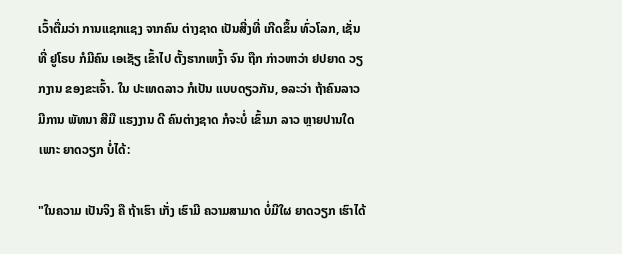ເວົ້າຕື່ມວ່າ ການແຊກແຊງ ຈາກຄົນ ຕ່າງຊາດ ເປັນສີ່ງທີ່ ເກີດຂຶ້ນ ທົ່ວໂລກ, ເຊັ່ນ ທີ່ ຢູໂຣບ ກໍມີຄົນ ເອເຊັຽ ເຂົ້າໄປ ຕັ້ງຮາກເຫງົ້າ ຈົນ ຖືກ ກ່າວຫາວ່າ ຢປຍາດ ວຽກງານ ຂອງຂະເຈົ້າ. ໃນ ປະເທດລາວ ກໍເປັນ ແບບດຽວກັນ, ອລະວ່າ ຖ້າຄົນລາວ ມີການ ພັທນາ ສີມື ແຮງງານ ດີ ຄົນຕ່າງຊາດ ກໍຈະບໍ່ ເຂົ້າມາ ລາວ ຫຼາຍປານໃດ ເພາະ ຍາດວຽກ ບໍ່ໄດ້:

"ໃນຄວາມ ເປັນຈິງ ຄື ຖ້າເຮົາ ເກັ່ງ ເຮົາມີ ຄວາມສາມາດ ບໍ່ມີໃຜ ຍາດວຽກ ເຮົາໄດ້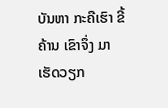ບັນຫາ ກະຄືເຮົາ ຂີ້ຄ້ານ ເຂົາຈຶ່ງ ມາເຮັດວຽກ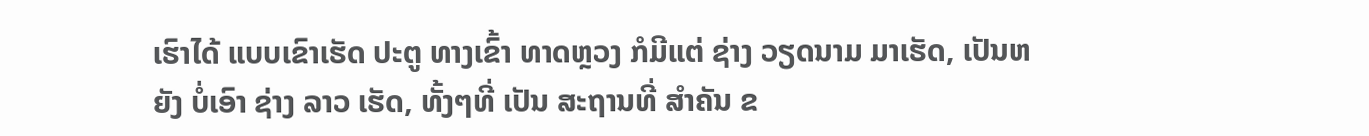ເຮົາໄດ້ ແບບເຂົາເຮັດ ປະຕູ ທາງເຂົ້າ ທາດຫຼວງ ກໍມີແຕ່ ຊ່າງ ວຽດນາມ ມາເຮັດ, ເປັນຫຍັງ ບໍ່ເອົາ ຊ່າງ ລາວ ເຮັດ, ທັ້ງໆທີ່ ເປັນ ສະຖານທີ່ ສຳຄັນ ຂ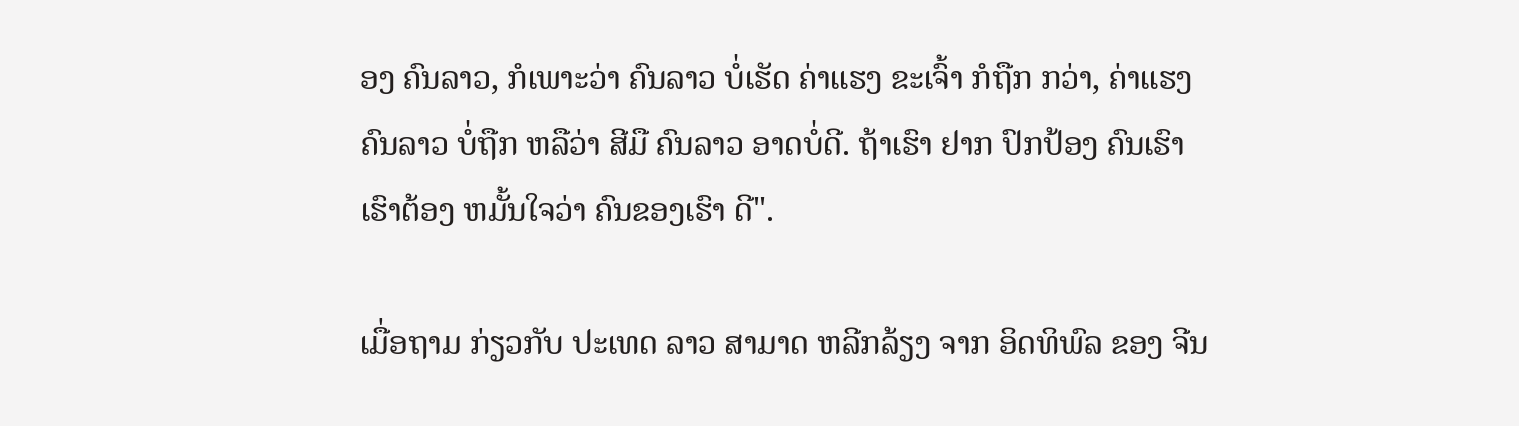ອງ ຄົນລາວ, ກໍເພາະວ່າ ຄົນລາວ ບໍ່ເຮັດ ຄ່າແຮງ ຂະເຈົ້າ ກໍຖືກ ກວ່າ, ຄ່າແຮງ ຄົນລາວ ບໍ່ຖືກ ຫລືວ່າ ສີມື ຄົນລາວ ອາດບໍ່ດີ. ຖ້າເຮົາ ຢາກ ປົກປ້ອງ ຄົນເຮົາ ເຮົາຕ້ອງ ຫມັ້ນໃຈວ່າ ຄົນຂອງເຮົາ ດີ".

ເມື່ອຖາມ ກ່ຽວກັບ ປະເທດ ລາວ ສາມາດ ຫລີກລ້ຽງ ຈາກ ອິດທິພົລ ຂອງ ຈີນ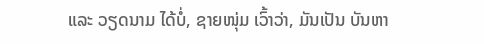ແລະ ວຽດນາມ ໄດ້ບໍ່, ຊາຍໜຸ່ມ ເວົ້າວ່າ, ມັນເປັນ ບັນຫາ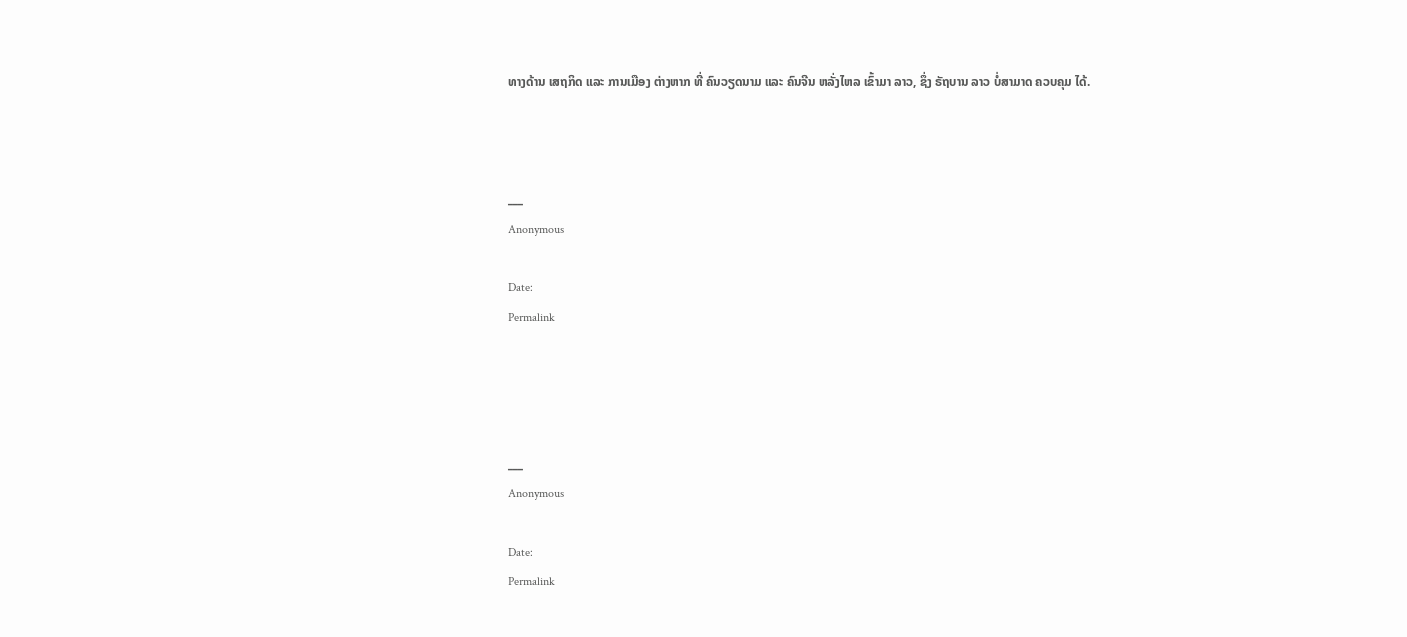ທາງດ້ານ ເສຖກິດ ແລະ ການເມືອງ ຕ່າງຫາກ ທີ່ ຄົນວຽດນາມ ແລະ ຄົນຈີນ ຫລັ່ງໄຫລ ເຂົ້າມາ ລາວ, ຊຶ່ງ ຣັຖບານ ລາວ ບໍ່ສາມາດ ຄວບຄຸມ ໄດ້.



___
Anonymous

Date:
Permalink




___
Anonymous

Date:
Permalink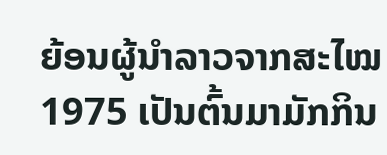ຍ້ອນຜູ້ນຳລາວຈາກສະໄໝ 1975 ເປັນຕົ້ນມາມັກກິນ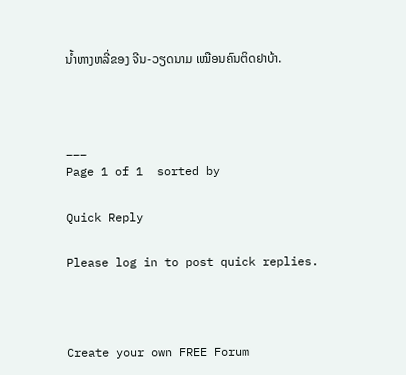ນໍ້າຫາງຫລີ່ຂອງ ຈີນ-ວຽດນາມ ເໝືອນຄົນຕິດຢາບ້າ.



___
Page 1 of 1  sorted by

Quick Reply

Please log in to post quick replies.



Create your own FREE Forum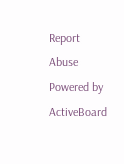Report Abuse
Powered by ActiveBoard